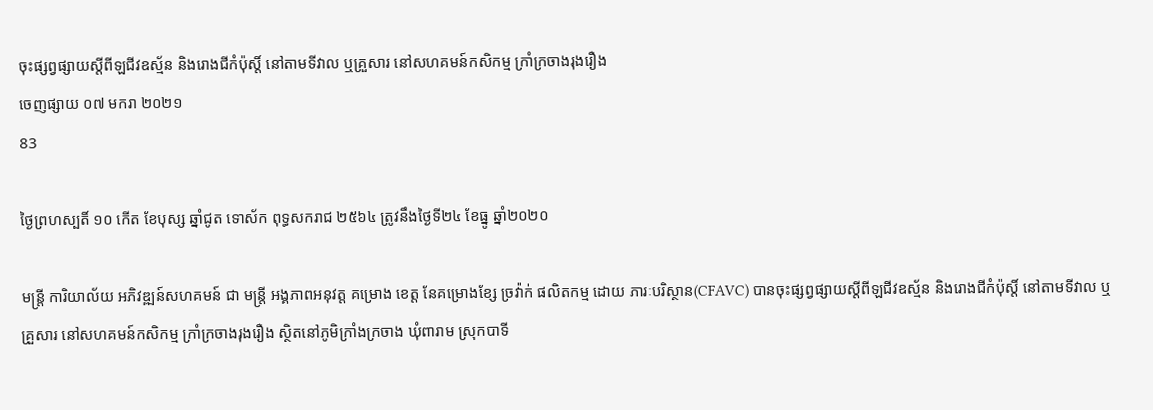ចុះផ្សព្វផ្សាយស្តីពីឡជីវឧស្ម័ន និងរោងជីកំប៉ុស្តិ៍ នៅតាមទីវាល ឬគ្រួសារ នៅសហគមន៍កសិកម្ម ក្រាំក្រចាងរុងរឿង
ចេញផ្សាយ ០៧ មករា ២០២១
83

ថ្ងៃព្រហស្បតិ៍ ១០ កើត ខែបុស្ស ឆ្នាំជូត ទោស័ក ពុទ្ធសករាជ ២៥៦៤ ត្រូវនឹងថ្ងៃទី២៤ ខែធ្នូ ឆ្នាំ២០២០

មន្ត្រី ការិយាល័យ អភិវឌ្ឍន៍សហគមន៍ ជា មន្ត្រី អង្គភាពអនុវត្ត គម្រោង ខេត្ត នែគម្រោងខ្សែ ច្រវ៉ាក់ ផលិតកម្ម ដោយ ភារៈបរិស្ថាន(CFAVC) បានចុះផ្សព្វផ្សាយស្តីពីឡជីវឧស្ម័ន និងរោងជីកំប៉ុស្តិ៍ នៅតាមទីវាល ឬគ្រួសារ នៅសហគមន៍កសិកម្ម ក្រាំក្រចាងរុងរឿង ស្ថិតនៅភូមិក្រាំងក្រចាង ឃុំពារាម ស្រុកបាទី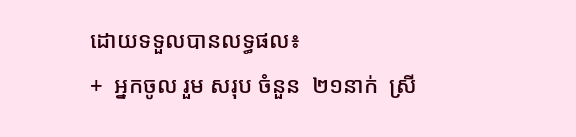ដោយទទួលបានលទ្ធផល៖
+  អ្នកចូល រួម សរុប ចំនួន  ២១នាក់  ស្រី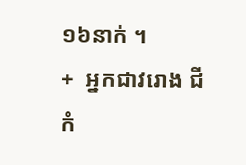១៦នាក់ ។
+  អ្នកជាវរោង ជី កំ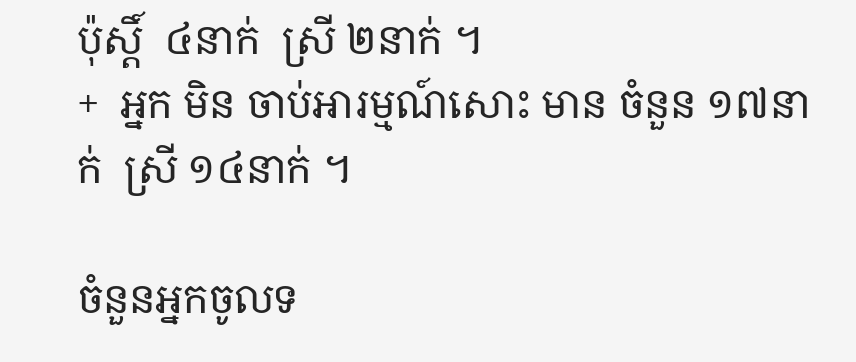ប៉ុស្ដិ៍  ៤នាក់  ស្រី ២នាក់ ។
+  អ្នក មិន ចាប់អារម្មណ៍សោះ មាន ចំនួន ១៧នាក់  ស្រី ១៤នាក់ ។

ចំនួនអ្នកចូលទ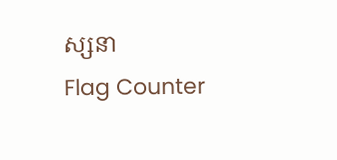ស្សនា
Flag Counter